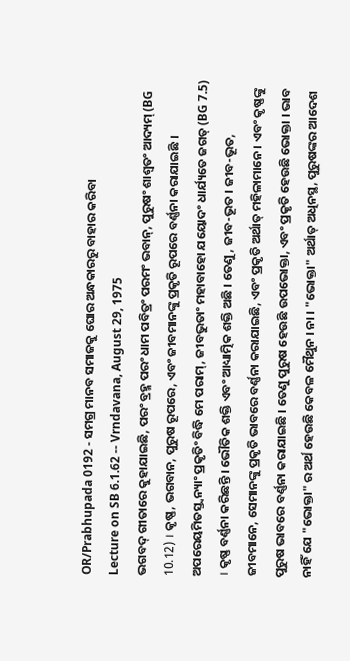OR/Prabhupada 0192 - ସମଗ୍ର ମାନବ ସମାଜକୁ ଘୋର ଅନ୍ଧକାରରୁ ବାହାର କରିବା
Lecture on SB 6.1.62 -- Vrndavana, August 29, 1975
ଭଗବଦ୍ ଗୀତାରେ କୁହାଯାଇଛି, ପରଂ ବ୍ରହ୍ମ ପରଂ ଧାମ ପବିତ୍ରଂ ପରମଂ ଭବାନ୍, ପୁରୁଷଂ ଶାଶ୍ଵତଂ ଆଦ୍ୟମ୍ (BG 10.12) । କୃଷ୍ଣ, ଭଗବାନ, ପୁରୁଷ ରୂପରେ, ଏବଂ ଜୀବମାନଙ୍କୁ ପ୍ରକୃତି ରୂପରେ ବର୍ଣ୍ଣନା କରାଯାଇଛି । ଅପରେୟମିତସ୍ତ୍ଵନ୍ୟାଂ ପ୍ରକୃତିଂ ବିଦ୍ଧି ମେ ପରାମ୍, ଜୀବଭୁତାଂ ମହାବାହୋ ଯୟୋଦଂ ଧାର୍ଯ୍ୟତେ ଜଗତ୍ (BG 7.5) । କୃଷ୍ଣ ବର୍ଣ୍ଣନା କରିଛନ୍ତି । ଭୌତିକ ଶକ୍ତି ଏବଂ ଆଧ୍ୟାତ୍ମିକ ଶକ୍ତି ଅଛି । ତେଣୁ, ଜୀବ-ଭୂତ । ଜୀବ-ଭୂତ, ଜୀବମାନେ, ସେମାନଙ୍କୁ ପ୍ରକୃତି ଭାବରେ ବର୍ଣ୍ଣନା କରାଯାଇଛି, ଏବଂ ପ୍ରକୃତି ଅର୍ଥାତ୍ ମହିଳାମାନେ । ଏବଂ କୃଷ୍ଣଙ୍କୁ ପୁରୁଷ ଭାବରେ ବର୍ଣ୍ଣନା କରାଯାଇଛି । ତେଣୁ ପୁରୁଷ ହେଉଛି ଉପଭୋକ୍ତା, ଏବଂ ପ୍ରକୃତି ହେଉଛି ଭୋକ୍ତା । ଭାବ ନାହିଁ ଯେ "ଭୋକ୍ତା" ର ଅର୍ଥ ହେଉଛି କେବଳ ମୈଥୁନ । ନା । "ଭୋକ୍ତା" ଅର୍ଥାତ୍ ଅଧିନସ୍ଥ, ପୁରୁଷଙ୍କର ଆଦେଶ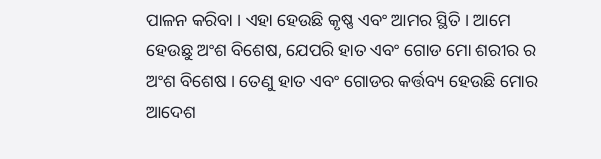ପାଳନ କରିବା । ଏହା ହେଉଛି କୃଷ୍ଣ ଏବଂ ଆମର ସ୍ଥିତି । ଆମେ ହେଉଛୁ ଅଂଶ ବିଶେଷ, ଯେପରି ହାତ ଏବଂ ଗୋଡ ମୋ ଶରୀର ର ଅଂଶ ବିଶେଷ । ତେଣୁ ହାତ ଏବଂ ଗୋଡର କର୍ତ୍ତବ୍ୟ ହେଉଛି ମୋର ଆଦେଶ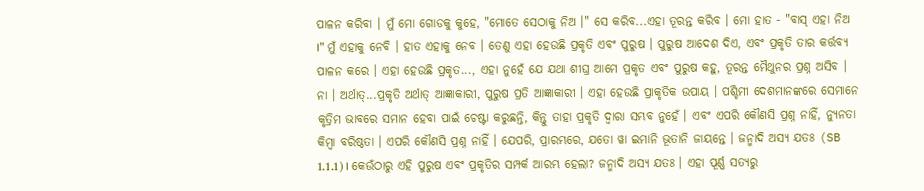ପାଳନ କରିବା । ମୁଁ ମୋ ଗୋଡକୁ କୁହେ, "ମୋତେ ସେଠାକୁ ନିଅ ।" ସେ କରିବ...ଏହା ତୂରନ୍ତ କରିବ । ମୋ ହାତ - "ବାସ୍ ଏହା ନିଅ ।" ମୁଁ ଏହାକୁ ନେବି । ହାତ ଏହାକୁ ନେବ । ତେଣୁ ଏହା ହେଉଛି ପ୍ରକୃତି ଏବଂ ପୁରୁଷ । ପୁରୁଷ ଆଦେଶ ଦିଏ, ଏବଂ ପ୍ରକୃତି ତାର କର୍ତ୍ତବ୍ୟ ପାଳନ କରେ । ଏହା ହେଉଛି ପ୍ରକୃତ..., ଏହା ନୁହେଁ ଯେ ଯଥା ଶୀଘ୍ର ଆମେ ପ୍ରକୃତ ଏବଂ ପୁରୁଷ କହୁ, ତୂରନ୍ତ ମୈଥୁନର ପ୍ରଶ୍ନ ଅସିବ । ନା । ଅର୍ଥାତ୍...ପ୍ରକୃତି ଅର୍ଥାତ୍ ଆଜ୍ଞାକାରୀ, ପୁରୁଷ ପ୍ରତି ଆଜ୍ଞାକାରୀ । ଏହା ହେଉଛି ପ୍ରାକୃତିକ ଉପାୟ । ପଶ୍ଚିମୀ ଦେଶମାନଙ୍କରେ ସେମାନେ କୃତ୍ରିମ ଭାବରେ ସମାନ ହେବା ପାଇଁ ଚେଷ୍ଟା କରୁଛନ୍ତି, କିନ୍ତୁ ତାହା ପ୍ରକୃତି ଦ୍ଵାରା ସମ୍ଭବ ନୁହେଁ । ଏବଂ ଏପରି କୌଣସି ପ୍ରଶ୍ନ ନାହିଁ, ନ୍ୟୁନତା କିମ୍ଵା ବରିଷ୍ଠତା । ଏପରି କୌଣସି ପ୍ରଶ୍ନ ନାହିଁ । ଯେପରି, ପ୍ରାରମ୍ଭରେ, ଯତୋ ୱା ଇମାନି ଭୂତାନି ଜାୟନ୍ତେ । ଜନ୍ମାଦି ଅସ୍ୟ ଯତଃ (SB 1.1.1) । କେଉଁଠାରୁ ଏହି ପୁରୁଷ ଏବଂ ପ୍ରକୃତିର ସମ୍ପର୍କ ଆରମ୍ଭ ହେଲା? ଜନ୍ମାଦି ଅସ୍ୟ ଯତଃ । ଏହା ପୂର୍ଣ୍ଣ ସତ୍ୟରୁ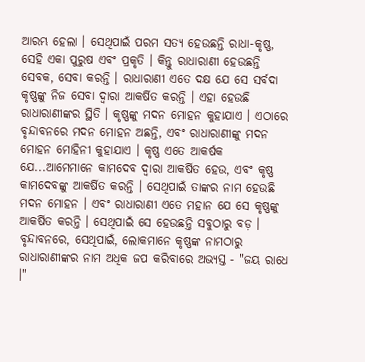ଆରମ୍ଭ ହେଲା । ସେଥିପାଇଁ ପରମ ସତ୍ୟ ହେଉଛନ୍ତି ରାଧା-କୃଷ୍ଣ, ସେହି ଏକା ପୁରୁଷ ଏବଂ ପ୍ରକୃତି । କିନ୍ତୁ ରାଧାରାଣୀ ହେଉଛନ୍ତି ସେବକ, ସେବା କରନ୍ତି । ରାଧାରାଣୀ ଏତେ ଦକ୍ଷ ଯେ ସେ ସର୍ବଦା କୃଷ୍ଣଙ୍କୁ ନିଜ ସେବା ଦ୍ଵାରା ଆକର୍ଷିତ କରନ୍ତି । ଏହା ହେଉଛି ରାଧାରାଣୀଙ୍କର ସ୍ଥିତି । କୃଷ୍ଣଙ୍କୁ ମଦନ ମୋହନ କୁହାଯାଏ । ଏଠାରେ ବୃନ୍ଦାବନରେ ମଦନ ମୋହନ ଅଛନ୍ତି, ଏବଂ ରାଧାରାଣୀଙ୍କୁ ମଦନ ମୋହନ ମୋହିନୀ କୁହାଯାଏ । କୃଷ୍ଣ ଏତେ ଆକର୍ଷକ ଯେ...ଆମେମାନେ କାମଦେବ ଦ୍ଵାରା ଆକର୍ଷିତ ହେଉ, ଏବଂ କୃଷ୍ଣ କାମଦେବଙ୍କୁ ଆକର୍ଷିତ କରନ୍ତି । ସେଥିପାଇଁ ତାଙ୍କର ନାମ ହେଉଛି ମଦନ ମୋହନ । ଏବଂ ରାଧାରାଣୀ ଏତେ ମହାନ ଯେ ସେ କୃଷ୍ଣଙ୍କୁ ଆକର୍ଷିତ କରନ୍ତି । ସେଥିପାଇଁ ସେ ହେଉଛନ୍ତି ସବୁଠାରୁ ବଡ଼ । ବୃନ୍ଦାବନରେ, ସେଥିପାଇଁ, ଲୋକମାନେ କୃଷ୍ଣଙ୍କ ନାମଠାରୁ ରାଧାରାଣୀଙ୍କର ନାମ ଅଧିକ ଜପ କରିବାରେ ଅଭ୍ୟସ୍ତ - "ଜୟ ରାଧେ ।"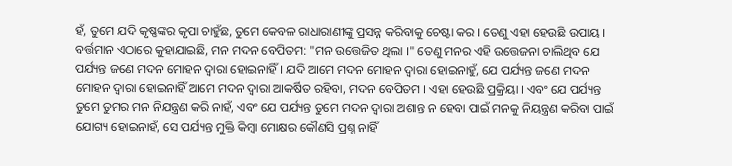ହଁ, ତୁମେ ଯଦି କୃଷ୍ଣଙ୍କର କୃପା ଚାହୁଁଛ, ତୁମେ କେବଳ ରାଧାରାଣୀଙ୍କୁ ପ୍ରସନ୍ନ କରିବାକୁ ଚେଷ୍ଟା କର । ତେଣୁ ଏହା ହେଉଛି ଉପାୟ ।
ବର୍ତ୍ତମାନ ଏଠାରେ କୁହାଯାଇଛି, ମନ ମଦନ ବେପିତମ: "ମନ ଉତ୍ତେଜିତ ଥିଲା ।" ତେଣୁ ମନର ଏହି ଉତ୍ତେଜନା ଚାଲିଥିବ ଯେ ପର୍ଯ୍ୟନ୍ତ ଜଣେ ମଦନ ମୋହନ ଦ୍ଵାରା ହୋଇନାହିଁ । ଯଦି ଆମେ ମଦନ ମୋହନ ଦ୍ଵାରା ହୋଇନାହୁଁ, ଯେ ପର୍ଯ୍ୟନ୍ତ ଜଣେ ମଦନ ମୋହନ ଦ୍ଵାରା ହୋଇନାହିଁ ଆମେ ମଦନ ଦ୍ଵାରା ଆକର୍ଷିତ ରହିବା, ମଦନ ବେପିତମ । ଏହା ହେଉଛି ପ୍ରକ୍ରିୟା । ଏବଂ ଯେ ପର୍ଯ୍ୟନ୍ତ ତୁମେ ତୁମର ମନ ନିଯନ୍ତ୍ରଣ କରି ନାହଁ, ଏବଂ ଯେ ପର୍ଯ୍ୟନ୍ତ ତୁମେ ମଦନ ଦ୍ଵାରା ଅଶାନ୍ତ ନ ହେବା ପାଇଁ ମନକୁ ନିୟନ୍ତ୍ରଣ କରିବା ପାଇଁ ଯୋଗ୍ୟ ହୋଇନାହଁ, ସେ ପର୍ଯ୍ୟନ୍ତ ମୁକ୍ତି କିମ୍ଵା ମୋକ୍ଷର କୌଣସି ପ୍ରଶ୍ନ ନାହିଁ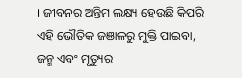। ଜୀବନର ଅନ୍ତିମ ଲକ୍ଷ୍ୟ ହେଉଛି କିପରି ଏହି ଭୌତିକ ଜଞାଳରୁ ମୁକ୍ତି ପାଇବା, ଜନ୍ମ ଏବଂ ମୃତ୍ୟୁର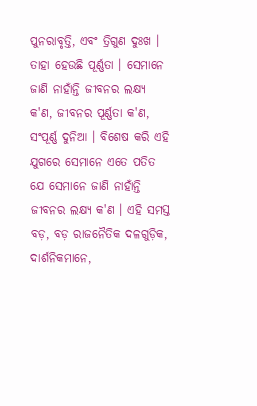ପୁନରାବୃତ୍ତି, ଏବଂ ତ୍ରିଗୁଣ ଦୁଃଖ । ତାହା ହେଉଛି ପୂର୍ଣ୍ଣତା । ସେମାନେ ଜାଣି ନାହାଁନ୍ତି ଜୀବନର ଲକ୍ଷ୍ୟ କ'ଣ, ଜୀବନର ପୂର୍ଣ୍ଣତା କ'ଣ, ସଂପୂର୍ଣ୍ଣ ଦୁନିଆ । ବିଶେଷ କରି ଏହି ଯୁଗରେ ସେମାନେ ଏତେ ପତିତ ଯେ ସେମାନେ ଜାଣି ନାହାଁନ୍ତି ଜୀବନର ଲକ୍ଷ୍ୟ କ'ଣ । ଏହି ସମସ୍ତ ବଡ଼, ବଡ଼ ରାଜନୈତିକ ଦଳଗୁଡ଼ିକ, ଦାର୍ଶନିକମାନେ,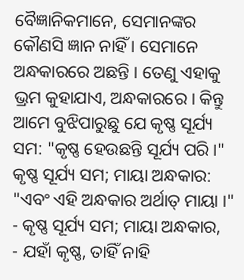ବୈଜ୍ଞାନିକମାନେ, ସେମାନଙ୍କର କୌଣସି ଜ୍ଞାନ ନାହିଁ । ସେମାନେ ଅନ୍ଧକାରରେ ଅଛନ୍ତି । ତେଣୁ ଏହାକୁ ଭ୍ରମ କୁହାଯାଏ, ଅନ୍ଧକାରରେ । କିନ୍ତୁ ଆମେ ବୁଝିପାରୁଛୁ ଯେ କୃଷ୍ଣ ସୂର୍ଯ୍ୟ ସମ: "କୃଷ୍ଣ ହେଉଛନ୍ତି ସୂର୍ଯ୍ୟ ପରି ।" କୃଷ୍ଣ ସୂର୍ଯ୍ୟ ସମ; ମାୟା ଅନ୍ଧକାର: "ଏବଂ ଏହି ଅନ୍ଧକାର ଅର୍ଥାତ୍ ମାୟା ।"
- କୃଷ୍ଣ ସୂର୍ଯ୍ୟ ସମ; ମାୟା ଅନ୍ଧକାର,
- ଯହାଁ କୃଷ୍ଣ, ତାହିଁ ନାହି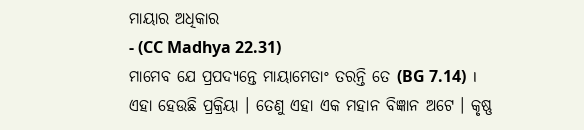ମାୟାର ଅଧିକାର
- (CC Madhya 22.31)
ମାମେବ ଯେ ପ୍ରପଦ୍ୟନ୍ତେ ମାୟାମେତାଂ ତରନ୍ତି ତେ (BG 7.14) ।
ଏହା ହେଉଛି ପ୍ରକ୍ରିୟା । ତେଣୁ ଏହା ଏକ ମହାନ ବିଜ୍ଞାନ ଅଟେ । କୃଷ୍ଣ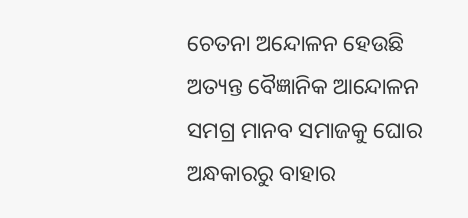ଚେତନା ଅନ୍ଦୋଳନ ହେଉଛି ଅତ୍ୟନ୍ତ ବୈଜ୍ଞାନିକ ଆନ୍ଦୋଳନ ସମଗ୍ର ମାନବ ସମାଜକୁ ଘୋର ଅନ୍ଧକାରରୁ ବାହାର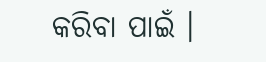କରିବା ପାଇଁ ।